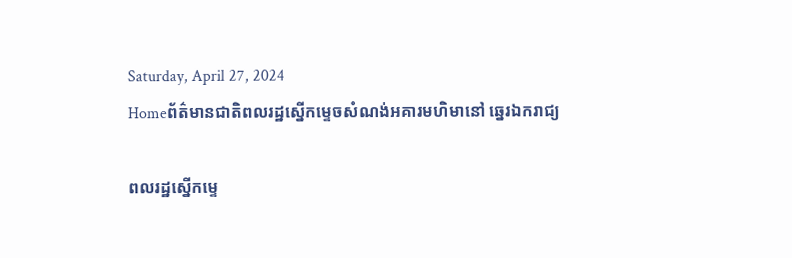Saturday, April 27, 2024
Homeព័ត៌មានជាតិពលរដ្ឋស្នើកម្ទេចសំណង់អគារមហិមានៅ ឆ្នេរឯករាជ្យ

ពលរដ្ឋស្នើកម្ទេ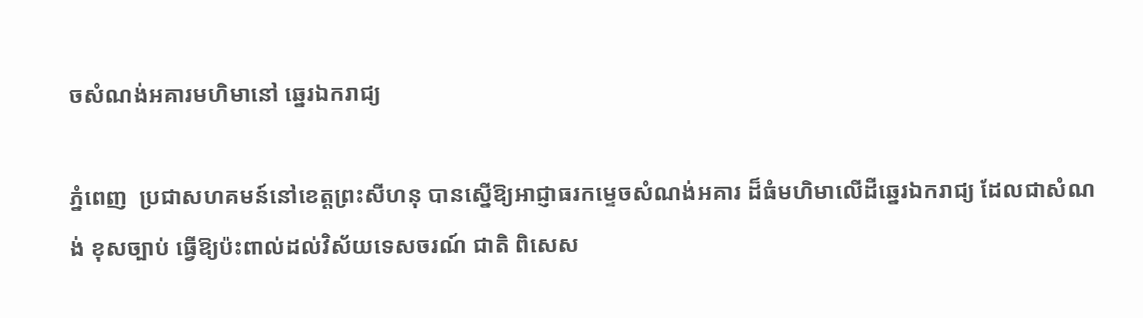ចសំណង់អគារមហិមានៅ ឆ្នេរឯករាជ្យ

ភ្នំពេញ  ប្រជាសហគមន៍នៅខេត្តព្រះសីហនុ បានស្នើឱ្យអាជ្ញាធរកម្ទេចសំណង់អគារ ដ៏ធំមហិមាលើដីឆ្នេរឯករាជ្យ ដែលជាសំណង់ ខុសច្បាប់ ធ្វើឱ្យប៉ះពាល់ដល់វិស័យទេសចរណ៍ ជាតិ ពិសេស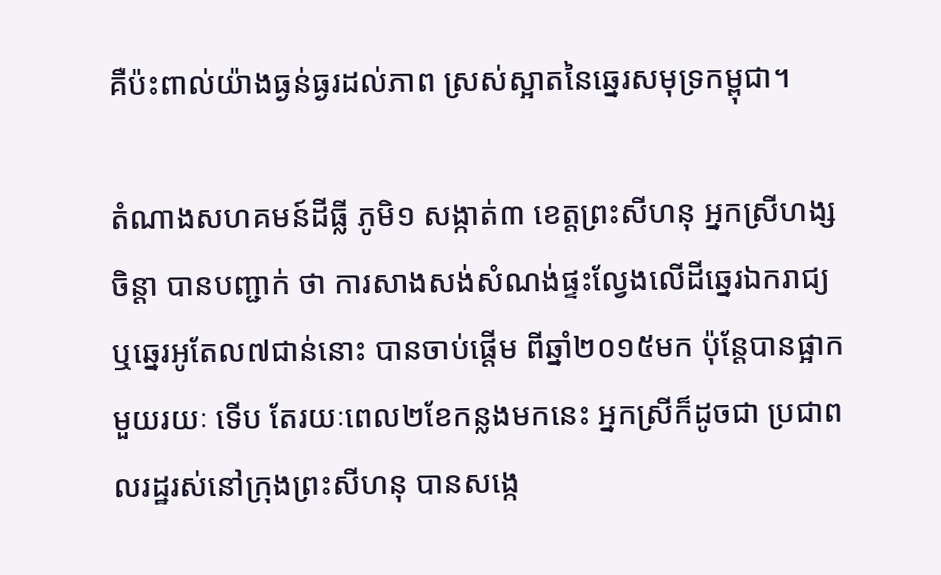គឺប៉ះពាល់យ៉ាងធ្ងន់ធ្ងរដល់ភាព ស្រស់ស្អាតនៃឆ្នេរសមុទ្រកម្ពុជា។

តំណាងសហគមន៍ដីធ្លី ភូមិ១ សង្កាត់៣ ខេត្តព្រះសីហនុ អ្នកស្រីហង្ស ចិន្តា បានបញ្ជាក់ ថា ការសាងសង់សំណង់ផ្ទះល្វែងលើដីឆ្នេរឯករាជ្យ ឬឆ្នេរអូតែល៧ជាន់នោះ បានចាប់ផ្តើម ពីឆ្នាំ២០១៥មក ប៉ុន្តែបានផ្អាកមួយរយៈ ទើប តែរយៈពេល២ខែកន្លងមកនេះ អ្នកស្រីក៏ដូចជា ប្រជាពលរដ្ឋរស់នៅក្រុងព្រះសីហនុ បានសង្កេ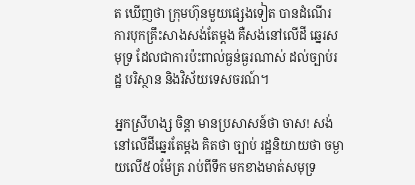ត ឃើញថា ក្រុមហ៊ុនមួយផ្សេងទៀត បានដំណើរ ការបុកគ្រឹះសាងសង់តែម្តង គឺសង់នៅលើដី ឆ្នេរសមុទ្រ ដែលជាការប៉ះពាល់ធ្ងន់ធ្ងរណាស់ ដល់ច្បាប់រដ្ឋ បរិស្ថាន និងវិស័យទេសចរណ៍។

អ្នកស្រីហង្ស ចិន្តា មានប្រសាសន៍ថា ចាស! សង់នៅលើដីឆ្នេរតែម្តង គិតថា ច្បាប់ រដ្ឋនិយាយថា ចម្ងាយលើ៥០ម៉ែត្រ រាប់ពីទឹក មកខាងមាត់សមុទ្រ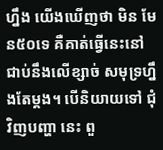ហ្នឹង យើងឃើញថា មិន មែន៥០ទេ គឺគាត់ធ្វើនេះនៅជាប់នឹងលើខ្សាច់ សមុទ្រហ្នឹងតែម្តង។ បើនិយាយទៅ ជុំវិញបញ្ហា នេះ ពួ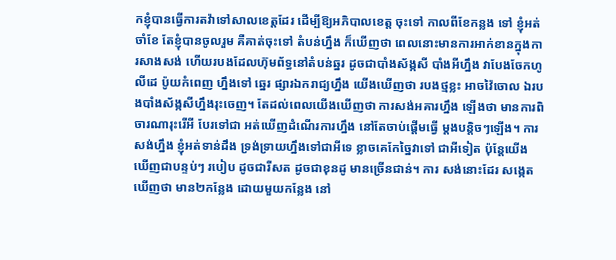កខ្ញុំបានធ្វើការតវ៉ាទៅសាលខេត្តដែរ ដើម្បីឱ្យអភិបាលខេត្ត ចុះទៅ កាលពីខែកន្លង ទៅ ខ្ញុំអត់ចាំខែ តែខ្ញុំបានចូលរួម គឺគាត់ចុះទៅ តំបន់ហ្នឹង ក៏ឃើញថា ពេលនោះមានការអាក់ខានក្នុងការសាងសង់ ហើយរបងដែលហ៊ុមព័ទ្ធនៅតំបន់ឆ្នរ ដូចជាបាំងស័ង្កសី បាំងអីហ្នឹង វាបែងចែកហូលីដេ ប៉ូយកំពេញ ហ្នឹងទៅ ឆ្នេរ ផ្សារឯករាជ្យហ្នឹង យើងឃើញថា របងថ្មខ្លះ អាចវ៉ៃចោល ឯរបងបាំងស័ង្កសីហ្នឹងរុះចេញ។ តែដល់ពេលយើងឃើញថា ការសង់អគារហ្នឹង ឡើងថា មានការពិចារណារុះរើអី បែរទៅជា អត់ឃើញដំណើរការហ្នឹង នៅតែចាប់ផ្តើមធ្វើ ម្តងបន្តិចៗឡើង។ ការសង់ហ្នឹង ខ្ញុំអត់ទាន់ដឹង ទ្រង់ទ្រាយហ្នឹងទៅជាអីទេ ខ្លាចគេកែច្នៃវាទៅ ជាអីទៀត ប៉ុន្តែយើងឃើញជាបន្ទប់ៗ របៀប ដូចជារីសត ដូចជាខុនដូ មានច្រើនជាន់។ ការ សង់នោះដែរ សង្កេតឃើញថា មាន២កន្លែង ដោយមួយកន្លែង នៅ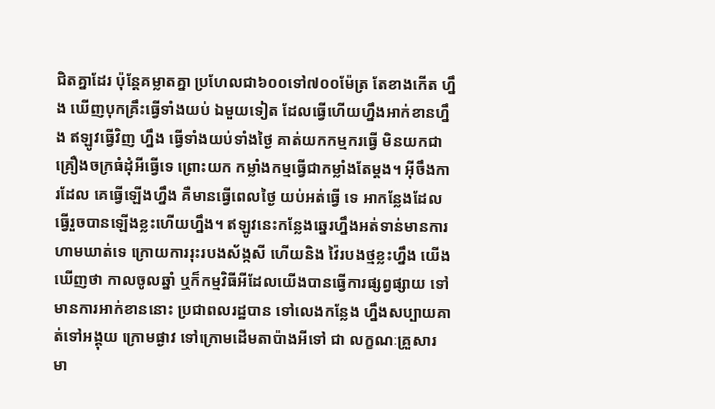ជិតគ្នាដែរ ប៉ុន្តែគម្លាតគ្នា ប្រហែលជា៦០០ទៅ៧០០ម៉ែត្រ តែខាងកើត ហ្នឹង ឃើញបុកគ្រឹះធ្វើទាំងយប់ ឯមួយទៀត ដែលធ្វើហើយហ្នឹងអាក់ខានហ្នឹង ឥឡូវធ្វើវិញ ហ្នឹង ធ្វើទាំងយប់ទាំងថ្ងៃ គាត់យកកម្មករធ្វើ មិនយកជាគ្រឿងចក្រធំដុំអីធ្វើទេ ព្រោះយក កម្លាំងកម្មធ្វើជាកម្លាំងតែម្តង។ អ៊ីចឹងការដែល គេធ្វើឡើងហ្នឹង គឺមានធ្វើពេលថ្ងៃ យប់អត់ធ្វើ ទេ អាកន្លែងដែលធ្វើរួចបានឡើងខ្លះហើយហ្នឹង។ ឥឡូវនេះកន្លែងឆ្នេរហ្នឹងអត់ទាន់មានការហាមឃាត់ទេ ក្រោយការរុះរបងស័ង្កសី ហើយនិង វ៉ៃរបងថ្មខ្លះហ្នឹង យើងឃើញថា កាលចូលឆ្នាំ ឬក៏កម្មវិធីអីដែលយើងបានធ្វើការផ្សព្វផ្សាយ ទៅមានការអាក់ខាននោះ ប្រជាពលរដ្ឋបាន ទៅលេងកន្លែង ហ្នឹងសប្បាយគាត់ទៅអង្គុយ ក្រោមផ្ងាវ ទៅក្រោមដើមតាប៉ាងអីទៅ ជា លក្ខណៈគ្រួសារ មា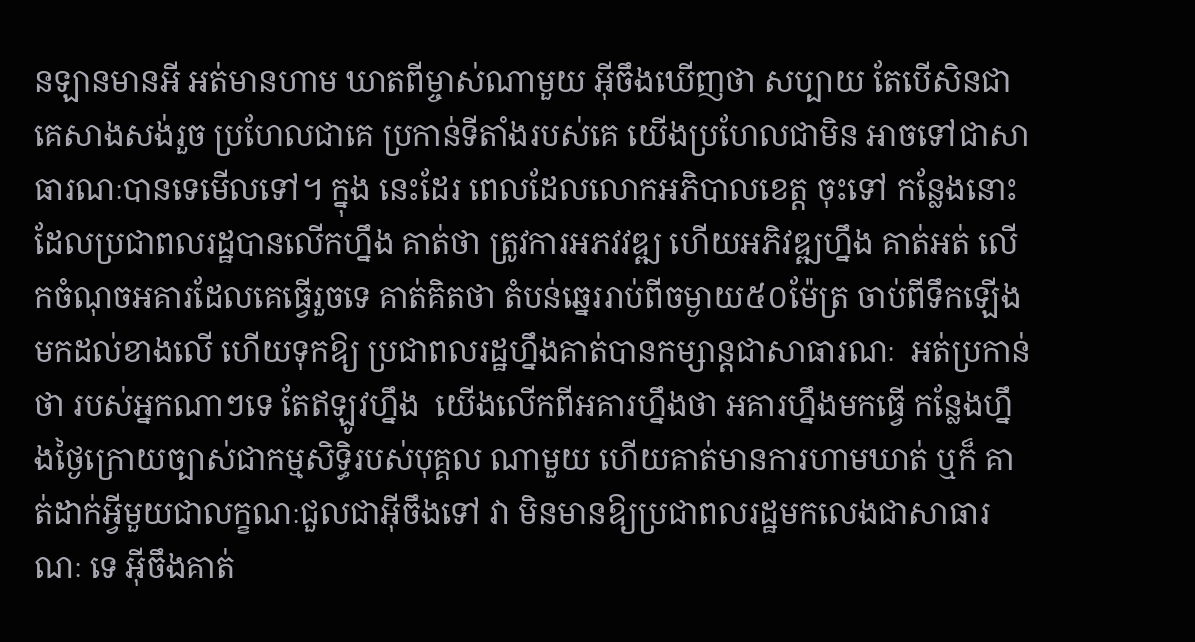នឡានមានអី អត់មានហាម ឃាតពីម្ចាស់ណាមួយ អ៊ីចឹងឃើញថា សប្បាយ តែបើសិនជាគេសាងសង់រួច ប្រហែលជាគេ ប្រកាន់ទីតាំងរបស់គេ យើងប្រហែលជាមិន អាចទៅជាសាធារណៈបានទេមើលទៅ។ ក្នុង នេះដែរ ពេលដែលលោកអភិបាលខេត្ត ចុះទៅ កន្លែងនោះ ដែលប្រជាពលរដ្ឋបានលើកហ្នឹង គាត់ថា ត្រូវការអភវវឌ្ឍ ហើយអភិវឌ្ឍហ្នឹង គាត់អត់ លើកចំណុចអគារដែលគេធ្វើរួចទេ គាត់គិតថា តំបន់ឆ្នេររាប់ពីចម្ងាយ៥០ម៉ែត្រ ចាប់ពីទឹកឡើងមកដល់ខាងលើ ហើយទុកឱ្យ ប្រជាពលរដ្ឋហ្នឹងគាត់បានកម្សាន្តជាសាធារណៈ  អត់ប្រកាន់ថា របស់អ្នកណាៗទេ តែឥឡូវហ្នឹង  យើងលើកពីអគារហ្នឹងថា អគារហ្នឹងមកធ្វើ កន្លែងហ្នឹងថ្ងៃក្រោយច្បាស់ជាកម្មសិទ្ធិរបស់បុគ្គល ណាមួយ ហើយគាត់មានការហាមឃាត់ ឬក៏ គាត់ដាក់អ្វីមួយជាលក្ខណៈជួលជាអ៊ីចឹងទៅ វា មិនមានឱ្យប្រជាពលរដ្ឋមកលេងជាសាធារណៈ ទេ អ៊ីចឹងគាត់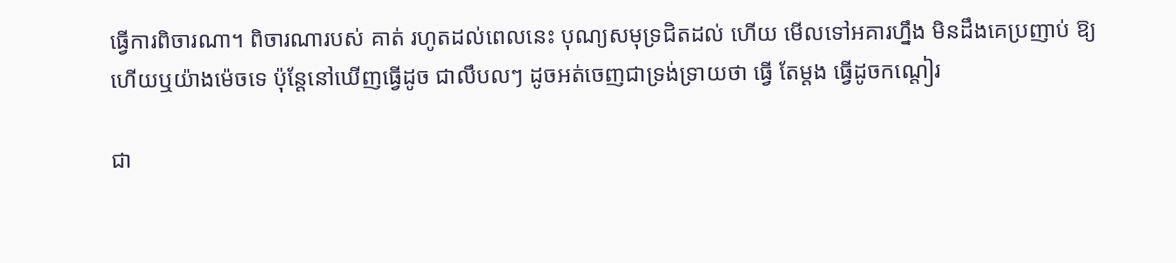ធ្វើការពិចារណា។ ពិចារណារបស់ គាត់ រហូតដល់ពេលនេះ បុណ្យសមុទ្រជិតដល់ ហើយ មើលទៅអគារហ្នឹង មិនដឹងគេប្រញាប់ ឱ្យហើយឬយ៉ាងម៉េចទេ ប៉ុន្តែនៅឃើញធ្វើដូច ជាលឹបលៗ ដូចអត់ចេញជាទ្រង់ទ្រាយថា ធ្វើ តែម្តង ធ្វើដូចកណ្តៀរ

ជា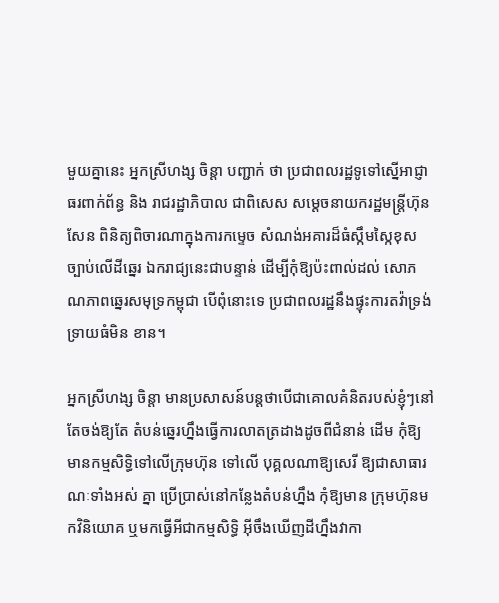មួយគ្នានេះ អ្នកស្រីហង្ស ចិន្តា បញ្ជាក់ ថា ប្រជាពលរដ្ឋទូទៅស្នើអាជ្ញាធរពាក់ព័ន្ធ និង រាជរដ្ឋាភិបាល ជាពិសេស សម្តេចនាយករដ្ឋមន្ត្រីហ៊ុន សែន ពិនិត្យពិចារណាក្នុងការកម្ទេច សំណង់អគារដ៏ធំស្កឹមស្កៃខុសច្បាប់លើដីឆ្នេរ ឯករាជ្យនេះជាបន្ទាន់ ដើម្បីកុំឱ្យប៉ះពាល់ដល់ សោភណភាពឆ្នេរសមុទ្រកម្ពុជា បើពុំនោះទេ ប្រជាពលរដ្ឋនឹងផ្ទុះការតវ៉ាទ្រង់ទ្រាយធំមិន ខាន។

អ្នកស្រីហង្ស ចិន្តា មានប្រសាសន៍បន្តថាបើជាគោលគំនិតរបស់ខ្ញុំៗនៅតែចង់ឱ្យតែ តំបន់ឆ្នេរហ្នឹងធ្វើការលាតត្រដាងដូចពីជំនាន់ ដើម កុំឱ្យមានកម្មសិទ្ធិទៅលើក្រុមហ៊ុន ទៅលើ បុគ្គលណាឱ្យសេរី ឱ្យជាសាធារណៈទាំងអស់ គ្នា ប្រើប្រាស់នៅកន្លែងតំបន់ហ្នឹង កុំឱ្យមាន ក្រុមហ៊ុនមកវិនិយោគ ឬមកធ្វើអីជាកម្មសិទ្ធិ អ៊ីចឹងឃើញដីហ្នឹងវាកា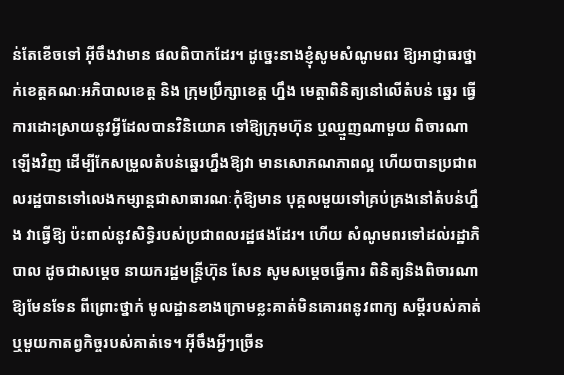ន់តែខើចទៅ អ៊ីចឹងវាមាន ផលពិបាកដែរ។ ដូច្នេះនាងខ្ញុំសូមសំណូមពរ ឱ្យអាជ្ញាធរថ្នាក់ខេត្តគណៈអភិបាលខេត្ត និង ក្រុមប្រឹក្សាខេត្ត ហ្នឹង មេត្តាពិនិត្យនៅលើតំបន់ ឆ្នេរ ធ្វើការដោះស្រាយនូវអ្វីដែលបានវិនិយោគ ទៅឱ្យក្រុមហ៊ុន ឬឈ្មួញណាមួយ ពិចារណា ឡើងវិញ ដើម្បីកែសម្រួលតំបន់ឆ្នេរហ្នឹងឱ្យវា មានសោភណភាពល្អ ហើយបានប្រជាពលរដ្ឋបានទៅលេងកម្សាន្តជាសាធារណៈកុំឱ្យមាន បុគ្គលមួយទៅគ្រប់គ្រងនៅតំបន់ហ្នឹង វាធ្វើឱ្យ ប៉ះពាល់នូវសិទ្ធិរបស់ប្រជាពលរដ្ឋផងដែរ។ ហើយ សំណូមពរទៅដល់រដ្ឋាភិបាល ដូចជាសម្តេច នាយករដ្ឋមន្ត្រីហ៊ុន សែន សូមសម្តេចធ្វើការ ពិនិត្យនិងពិចារណាឱ្យមែនទែន ពីព្រោះថ្នាក់ មូលដ្ឋានខាងក្រោមខ្លះគាត់មិនគោរពនូវពាក្យ សម្តីរបស់គាត់ ឬមួយកាតព្វកិច្ចរបស់គាត់ទេ។ អ៊ីចឹងអ្វីៗច្រើន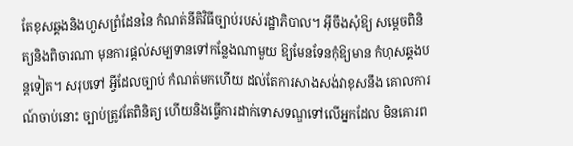តែខុសឆ្គងនិងហួសព្រំដែននៃ កំណត់នីតិវិធីច្បាប់របស់រដ្ឋាភិបាល។ អ៊ីចឹងសុំឱ្យ សម្តេចពិនិត្យនិងពិចារណា មុនការផ្តល់សម្បទានទៅកន្លែងណាមួយ ឱ្យមែនទែនកុំឱ្យមាន កំហុសឆ្គងបន្តទៀត។ សរុបទៅ អ្វីដែលច្បាប់ កំណត់មកហើយ ដល់តែការសាងសង់វាខុសនឹង គោលការណ៍ចាប់នោះ ច្បាប់ត្រូវតែពិនិត្យ ហើយនិងធ្វើការដាក់ទោសទណ្ឌទៅលើអ្នកដែល មិនគោរព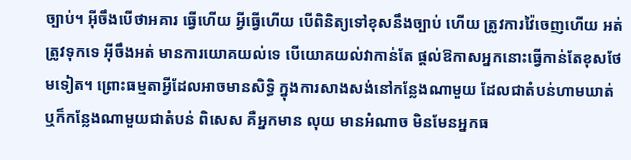ច្បាប់។ អ៊ីចឹងបើថាអគារ ធ្វើហើយ អ្វីធ្វើហើយ បើពិនិត្យទៅខុសនឹងច្បាប់ ហើយ ត្រូវការវ៉ៃចេញហើយ អត់ត្រូវទុកទេ អ៊ីចឹងអត់ មានការយោគយល់ទេ បើយោគយល់វាកាន់តែ ផ្តល់ឱកាសអ្នកនោះធ្វើកាន់តែខុសថែមទៀត។ ព្រោះធម្មតាអ្វីដែលអាចមានសិទ្ធិ ក្នុងការសាងសង់នៅកន្លែងណាមួយ ដែលជាតំបន់ហាមឃាត់ ឬក៏កន្លែងណាមួយជាតំបន់ ពិសេស គឺអ្នកមាន លុយ មានអំណាច មិនមែនអ្នកធ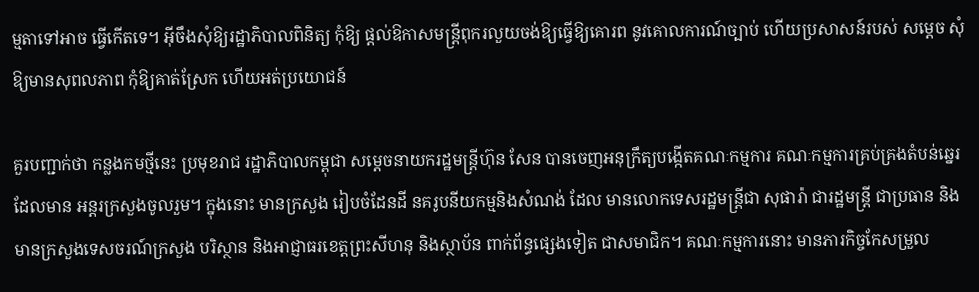ម្មតាទៅអាច ធ្វើកើតទេ។ អ៊ីចឹងសុំឱ្យរដ្ឋាភិបាលពិនិត្យ កុំឱ្យ ផ្តល់ឱកាសមន្ត្រីពុករលួយចង់ឱ្យធ្វើឱ្យគោរព នូវគោលការណ៍ច្បាប់ ហើយប្រសាសន៍របស់ សម្តេច សុំឱ្យមានសុពលភាព កុំឱ្យគាត់ស្រែក ហើយអត់ប្រយោជន៍

គួរបញ្ជាក់ថា កន្លងកមថ្មីនេះ ប្រមុខរាជ រដ្ឋាភិបាលកម្ពុជា សម្តេចនាយករដ្ឋមន្ត្រីហ៊ុន សែន បានចេញអនុក្រឹត្យបង្កើតគណៈកម្មការ គណៈកម្មការគ្រប់គ្រងតំបន់ឆ្នេរ ដែលមាន អន្តរក្រសួងចូលរួម។ ក្នុងនោះ មានក្រសួង រៀបចំដែនដី នគរូបនីយកម្មនិងសំណង់ ដែល មានលោកទេសរដ្ឋមន្ត្រីជា សុផារ៉ា ជារដ្ឋមន្ត្រី ជាប្រធាន និងមានក្រសួងទេសចរណ៍ក្រសួង បរិស្ថាន និងអាជ្ញាធរខេត្តព្រះសីហនុ និងស្ថាប័ន ពាក់ព័ន្ធផ្សេងទៀត ជាសមាជិក។ គណៈកម្មការនោះ មានភារកិច្ចកែសម្រួល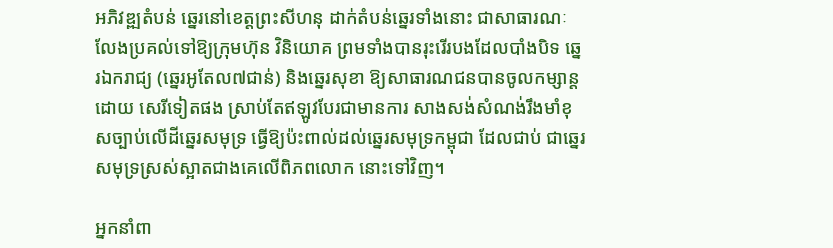អភិវឌ្ឍតំបន់ ឆ្នេរនៅខេត្តព្រះសីហនុ ដាក់តំបន់ឆ្នេរទាំងនោះ ជាសាធារណៈលែងប្រគល់ទៅឱ្យក្រុមហ៊ុន វិនិយោគ ព្រមទាំងបានរុះរើរបងដែលបាំងបិទ ឆ្នេរឯករាជ្យ (ឆ្នេរអូតែល៧ជាន់) និងឆ្នេរសុខា ឱ្យសាធារណជនបានចូលកម្សាន្តដោយ សេរីទៀតផង ស្រាប់តែឥឡូវបែរជាមានការ សាងសង់សំណង់រឹងមាំខុសច្បាប់លើដីឆ្នេរសមុទ្រ ធ្វើឱ្យប៉ះពាល់ដល់ឆ្នេរសមុទ្រកម្ពុជា ដែលជាប់ ជាឆ្នេរសមុទ្រស្រស់ស្អាតជាងគេលើពិភពលោក នោះទៅវិញ។

អ្នកនាំពា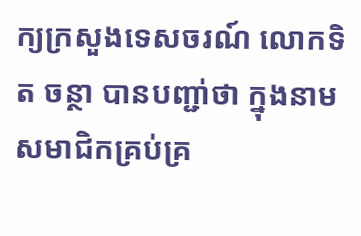ក្យក្រសួងទេសចរណ៍ លោកទិត ចន្ថា បានបញ្ជា់ថា ក្នុងនាមសមាជិកគ្រប់គ្រ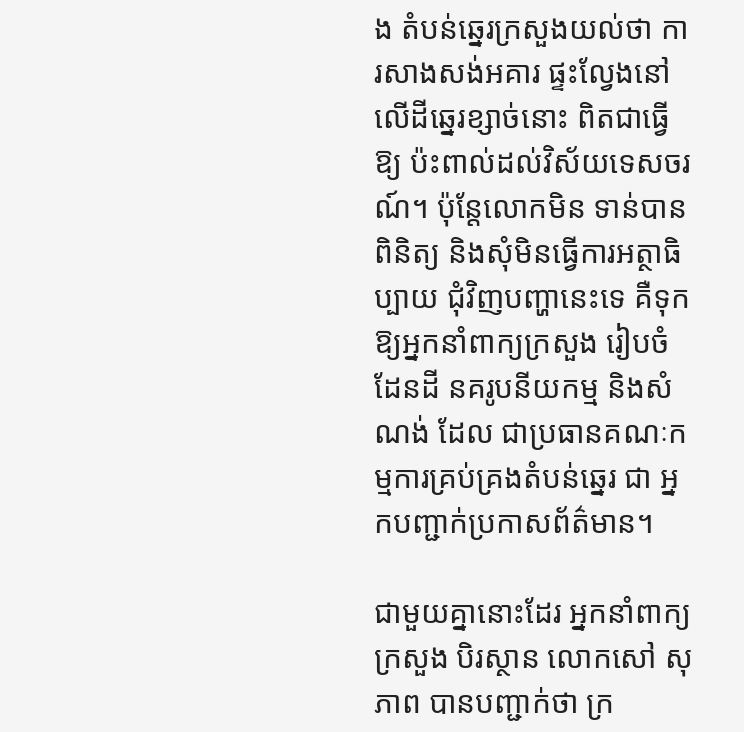ង តំបន់ឆ្នេរក្រសួងយល់ថា ការសាងសង់អគារ ផ្ទះល្វែងនៅលើដីឆ្នេរខ្សាច់នោះ ពិតជាធ្វើឱ្យ ប៉ះពាល់ដល់វិស័យទេសចរណ៍។ ប៉ុន្តែលោកមិន ទាន់បានពិនិត្យ និងសុំមិនធ្វើការអត្ថាធិប្បាយ ជុំវិញបញ្ហានេះទេ គឺទុកឱ្យអ្នកនាំពាក្យក្រសួង រៀបចំដែនដី នគរូបនីយកម្ម និងសំណង់ ដែល ជាប្រធានគណៈកម្មការគ្រប់គ្រងតំបន់ឆ្នេរ ជា អ្នកបញ្ជាក់ប្រកាសព័ត៌មាន។

ជាមួយគ្នានោះដែរ អ្នកនាំពាក្យក្រសួង បិរស្ថាន លោកសៅ សុភាព បានបញ្ជាក់ថា ក្រ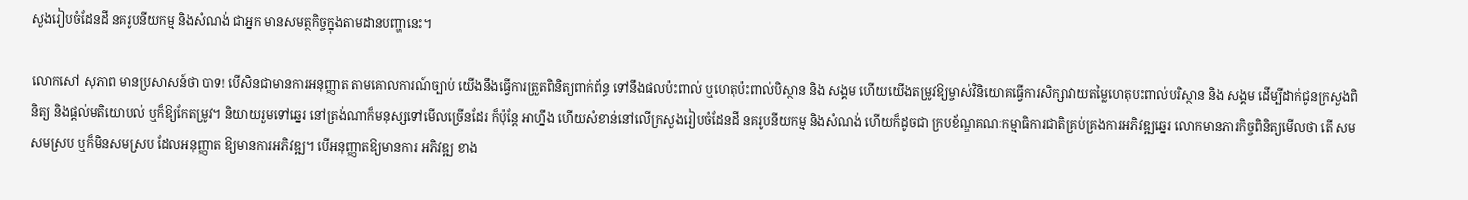សួងរៀបចំដែនដី នគរូបនីយកម្ម និងសំណង់ ជាអ្នក មានសមត្ថកិច្ចក្នុងតាមដានបញ្ហានេះ។

លោកសៅ សុភាព មានប្រសាសន៍ថា បាទ! បើសិនជាមានការអនុញ្ញាត តាមគោលការណ៍ច្បាប់ យើងនឹងធ្វើការត្រួតពិនិត្យពាក់ព័ន្ធ ទៅនឹងផលប៉ះពាល់ ឬហេតុប៉ះពាល់បិស្ថាន និង សង្គម ហើយយើងតម្រូវឱ្យម្ចាស់វិនិយោគធ្វើការសិក្សាវាយតម្លៃហេតុបះពាល់បរិស្ថាន និង សង្គម ដើម្បីដាក់ជូនក្រសួងពិនិត្យ និងផ្តល់មតិយោបល់ ឬក៏ឱ្យកែតម្រូវ។ និយាយរួមទៅឆ្នេរ នៅត្រង់ណាក៏មនុស្សទៅមើលច្រើនដែរ ក៏ប៉ុន្តែ អាហ្នឹង ហើយសំខាន់នៅលើក្រសួងរៀបចំដែនដី នគរូបនីយកម្ម និងសំណង់ ហើយក៏ដូចជា ក្របខ័ណ្ឌគណៈកម្មាធិការជាតិគ្រប់គ្រងការអភិវឌ្ឍឆ្នេរ លោកមានភារកិច្ចពិនិត្យមើលថា តើ សមសមស្រប ឬក៏មិនសមស្រប ដែលអនុញ្ញាត ឱ្យមានការអភិវឌ្ឍ។ បើអនុញ្ញាតឱ្យមានការ អភិវឌ្ឍ ខាង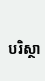បរិស្ថា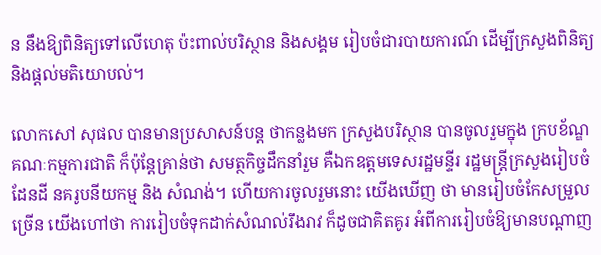ន នឹងឱ្យពិនិត្យទៅលើហេតុ ប៉ះពាល់បរិស្ថាន និងសង្គម រៀបចំជារបាយការណ៍ ដើម្បីក្រសួងពិនិត្យ និងផ្តល់មតិយោបល់។

លោកសៅ សុផល បានមានប្រសាសន៍បន្ត ថាកន្លងមក ក្រសួងបរិស្ថាន បានចូលរួមក្នុង ក្របខ័ណ្ឌគណៈកម្មការជាតិ ក៏ប៉ុន្តែគ្រាន់ថា សមត្ថកិច្ចដឹកនាំរួម គឺឯកឧត្តមទេសរដ្ឋមន្ទីរ រដ្ឋមន្ត្រីក្រសួងរៀបចំដែនដី នគរូបនីយកម្ម និង សំណង់។ ហើយការចូលរួមនោះ យើងឃើញ ថា មានរៀបចំកែសម្រួលច្រើន យើងហៅថា ការរៀបចំទុកដាក់សំណល់រឹងរាវ ក៏ដូចជាគិតគូរ អំពីការរៀបចំឱ្យមានបណ្តាញ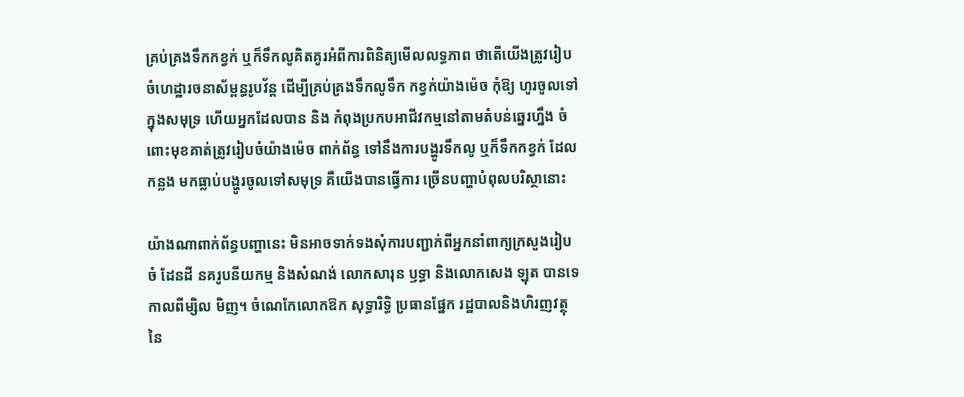គ្រប់គ្រងទឹកកខ្វក់ ឬក៏ទឹកលូគិតគូរអំពីការពិនិត្យមើលលទ្ធភាព ថាតើយើងត្រូវរៀបចំហេដ្ឋារចនាស័ម្ពន្ធរូបវ័ន្ត ដើម្បីគ្រប់គ្រងទឹកលូទឹក កខ្វក់យ៉ាងម៉េច កុំឱ្យ ហូរចូលទៅក្នុងសមុទ្រ ហើយអ្នកដែលបាន និង កំពុងប្រកបអាជីវកម្មនៅតាមតំបន់ឆ្នេរហ្នឹង ចំពោះមុខគាត់ត្រូវរៀបចំយ៉ាងម៉េច ពាក់ព័ន្ធ ទៅនឹងការបង្ហូរទឹកលូ ឬក៏ទឹកកខ្វក់ ដែលកន្លង មកធ្លាប់បង្ហូរចូលទៅសមុទ្រ គឺយើងបានធ្វើការ ច្រើនបញ្ហាបំពុលបរិស្ថានោះ

យ៉ាងណាពាក់ព័ន្ធបញ្ហានេះ មិនអាចទាក់ទងសុំការបញ្ជាក់ពីអ្នកនាំពាក្យក្រសួងរៀបចំ ដែនដី នគរូបនីយកម្ម និងសំណង់ លោកសារុន ឫទ្ធា និងលោកសេង ឡុត បានទេ កាលពីម្សិល មិញ។ ចំណេកែលោកឱក សុទ្ធារិទ្ធិ ប្រធានផ្នែក រដ្ឋបាលនិងហិរញវត្ថុ នៃ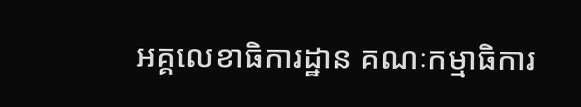អគ្គលេខាធិការដ្ឋាន គណៈកម្មាធិការ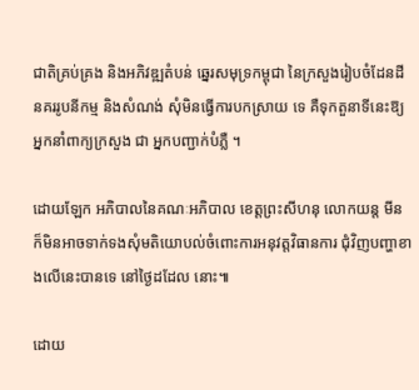ជាតិគ្រប់គ្រង និងអភិវឌ្ឍតំបន់ ឆ្នេរសមុទ្រកម្ពុជា នៃក្រសួងរៀបចំដែនដី នគររូបនីកម្ម និងសំណង់ សុំមិនធ្វើការបកស្រាយ ទេ គឺទុកតួនាទីនេះឱ្យអ្នកនាំពាក្យក្រសួង ជា អ្នកបញ្ជាក់បំភ្លឺ ។

ដោយឡែក អភិបាលនៃគណៈអភិបាល ខេត្តព្រះសីហនុ លោកយន្ត មីន ក៏មិនអាចទាក់ទងសុំមតិយោបល់ចំពោះការអនុវត្តវិធានការ ជុំវិញបញ្ហាខាងលើនេះបានទេ នៅថ្ងៃដដែល នោះ៕

ដោយ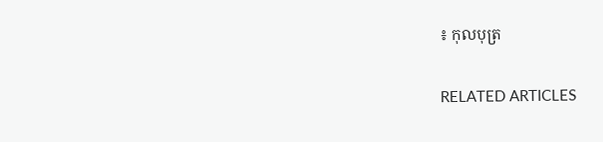៖ កុលបុត្រ

RELATED ARTICLES